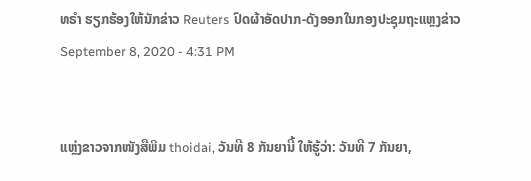ທຣຳ ຮຽກຮ້ອງໃຫ້ນັກຂ່າວ Reuters ປົດຜ້າອັດປາກ-ດັງອອກໃນກອງປະຊຸມຖະແຫຼງຂ່າວ
September 8, 2020 - 4:31 PM


ແຫຼ່ງຂາວຈາກໜັງສືພິມ thoidai, ວັນທີ 8 ກັນຍານີ້ ໃຫ້ຮູ້ວ່າ: ວັນທີ 7 ກັນຍາ,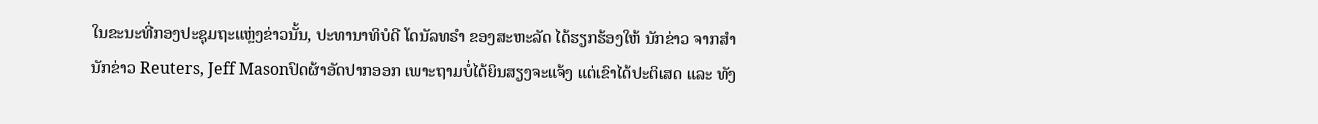ໃນຂະນະທີ່ກອງປະຊຸມຖະແຫຼ່ງຂ່າວນັ້ນ, ປະທານາທິບໍດີ ໂດນັລທຣຳ ຂອງສະຫະລັດ ໄດ້ຮຽກຮ້ອງໃຫ້ ນັກຂ່າວ ຈາກສຳນັກຂ່າວ Reuters, Jeff Masonປົດຜ້າອັດປາກອອກ ເພາະຖາມບໍ່ໄດ້ຍິນສຽງຈະແຈ້ງ ແຕ່ເຂົາໄດ້ປະຕິເສດ ແລະ ທັງ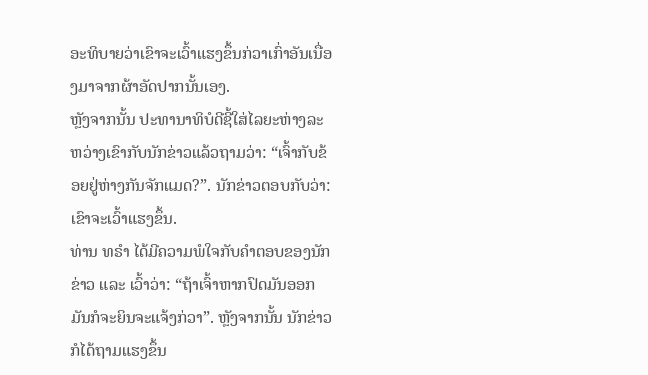ອະທິບາຍວ່າເຂົາຈະເວົ້າແຮງຂຶ້ນກ່ວາເກົ່າອັນເນື່ອງມາຈາກຜ້າອັດປາກນັ້ນເອງ.
ຫຼັງຈາກນັ້ນ ປະທານາທິບໍດີຊີ້ໃສ່ໄລຍະຫ່າງລະຫວ່າງເຂົາກັບນັກຂ່າວແລ້ວຖາມວ່າ: “ເຈົ້າກັບຂ້ອຍຢູ່ຫ່າງກັນຈັກແມດ?”. ນັກຂ່າວຕອບກັບວ່າ: ເຂົາຈະເວົ້າແຮງຂຶ້ນ.
ທ່ານ ທຣຳ ໄດ້ມີຄວາມພໍໃຈກັບຄຳຕອບຂອງນັກຂ່າວ ແລະ ເວົ້າວ່າ: “ຖ້າເຈົ້າຫາກປົດມັນອອກມັນກໍຈະຍິນຈະແຈ້ງກ່ວາ”. ຫຼັງຈາກນັ້ນ ນັກຂ່າວກໍໄດ້ຖາມແຮງຂຶ້ນ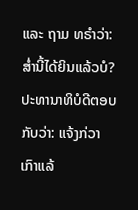ແລະ ຖາມ ທຣຳວ່າ: ສໍ່ານີ້ໄດ້ຍິນແລ້ວບໍ? ປະທານາທິບໍດີຕອບກັບວ່າ: ແຈ້ງກ່ວາເກົາແລ້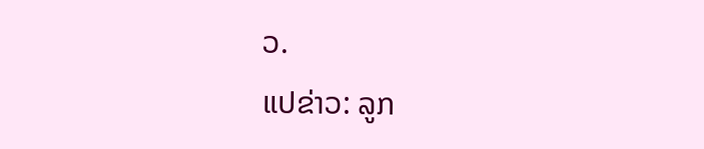ວ.
ແປຂ່າວ: ລູກ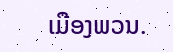ເມືອງພວນ.